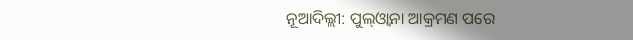ନୂଆଦିଲ୍ଲୀ: ପୁଲ୍ଓ୍ଵାନା ଆକ୍ରମଣ ପରେ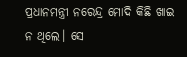ପ୍ରଧାନମନ୍ତ୍ରୀ ନରେନ୍ଦ୍ର ମୋଦି କିଛି ଖାଇ ନ ଥିଲେ। ସେ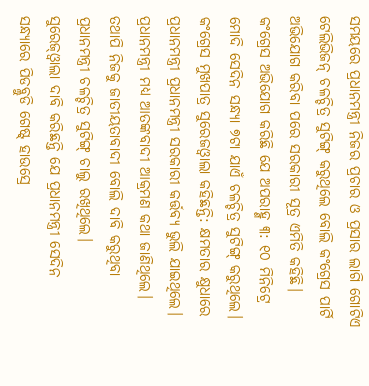ସମୟରେ ପ୍ରଧାନମନ୍ତ୍ରୀ ନିଜର ପ୍ରଚାର ଓ ପ୍ରସାର ଲାଗି ଗୋଟିଏ ଟେଲିଭିଜନ୍ ଚଳଚ୍ଚିତ୍ର ସୁଟିଙ୍ଗ୍ କରୁଥିଲେ ବୋଲି କଂଗ୍ରେସ ପାର୍ଟି ଅଭିଯୋଗ କରିବା ପରେ ସରକାରୀ ସୂତ୍ର ଏମିତି କହିଛି।
କଂଗ୍ରେସ ଅଭିଯୋଗ କରିଛି ଯେ ଅପରାହ୍ଣ ୩: ୧୦ ମିନିଟ୍ରେ ମୋଦି ସେଦିନ ସନ୍ଧ୍ୟା ୭ଟା ଯାଏଁ ଚଳଚ୍ଚିତ୍ର ସୁଟିଙ୍ଗ୍ କରୁଥିଲେ।
କଂଗ୍ରେସ ମୁଖପାତ୍ର ସୁରେଜଓ୍ଵାଲା କହିଛନ୍ତି: କ୍ଷମତାର କ୍ଷୁଧାରେ ପ୍ରଧାନମନ୍ତ୍ରୀ ପ୍ରଧାନମନ୍ତ୍ରୀ ସରକାରୀ କର୍ତ୍ତବ୍ୟ ଭୁଲି ଯାଇଥିଲେ। ପ୍ରଧାନମନ୍ତ୍ରୀ ମଧ୍ୟ ଆତଙ୍କବାଦୀ ଆକ୍ରମଣ କଥା ଜାଣିଥିଲେ। ତଥାପି ନିଜକୁ ଜାତୀୟତାବାଦୀ ବୋଲି ଦାବି କରୁଥିବା ପ୍ରଧାନମନ୍ତ୍ରୀ ଚଳଚ୍ଚିତ୍ର ସୁଟିଙ୍ଗ୍ ଚାଲୁ ରଖିଥିଲେ।
ସୁରେଜ୍ଓ୍ଵାଲା ଦାବି କରିଛନ୍ତି ଯେ ପ୍ରଧାନମନ୍ତ୍ରୀ ସେଦିନ ସନ୍ଧ୍ୟାରେ ପିଡବ୍ଲୁଡି ଗେଷ୍ଟ୍ ହାଉସ୍ରେ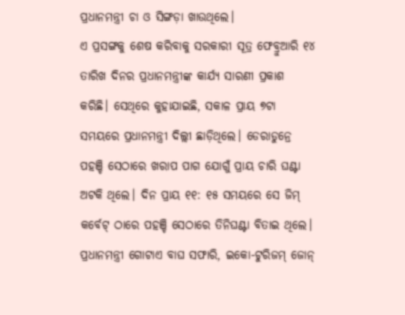ପ୍ରଧାନମନ୍ତ୍ରୀ ଚା ଓ ସିଙ୍ଗଡ଼ା ଖାଉଥିଲେ।
ଏ ପ୍ରସଙ୍ଗକୁ ଶେଷ କରିବାକୁ ସରକାରୀ ସୂତ୍ର ଫେବ୍ରୁଆରି ୧୪ ତାରିଖ ଦିନର ପ୍ରଧାନମନ୍ତ୍ରୀଙ୍କ କାର୍ଯ୍ୟ ସାରଣୀ ପ୍ରକାଶ କରିଛି। ସେଥିରେ କୁହାଯାଇଛି, ସକାଳ ପ୍ରାୟ ୭ଟା ସମୟରେ ପ୍ରଧାନମନ୍ତ୍ରୀ ଦିଲ୍ଲୀ ଛାଡ଼ିଥିଲେ। ଡେରାଡୁନ୍ରେ ପହଞ୍ଚି ସେଠାରେ ଖରାପ ପାଗ ଯୋଗୁଁ ପ୍ରାୟ ଚାରି ଘଣ୍ଟା ଅଟକି ଥିଲେ। ଦିନ ପ୍ରାୟ ୧୧: ୧୫ ସମୟରେ ସେ ଜିମ୍ କର୍ବେଟ୍ ଠାରେ ପହଞ୍ଚି ସେଠାରେ ତିନିଘଣ୍ଟା ବିତାଇ ଥିଲେ।
ପ୍ରଧାନମନ୍ତ୍ରୀ ଗୋଟାଏ ବାଘ ସଫାରି, ଇକୋ-ଟୁରିଜମ୍ ଜୋନ୍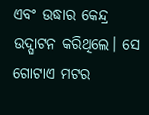ଏବଂ ଉଦ୍ଧାର କେନ୍ଦ୍ର ଉଦ୍ଘାଟନ କରିଥିଲେ। ସେ ଗୋଟାଏ ମଟର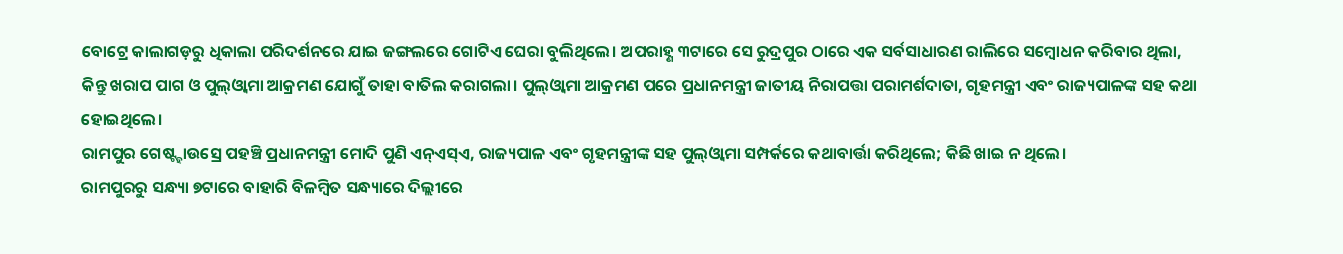ବୋଟ୍ରେ କାଲାଗଡ଼ରୁ ଧିକାଲା ପରିଦର୍ଶନରେ ଯାଇ ଜଙ୍ଗଲରେ ଗୋଟିଏ ଘେରା ବୁଲିଥିଲେ। ଅପରାହ୍ଣ ୩ଟାରେ ସେ ରୁଦ୍ରପୁର ଠାରେ ଏକ ସର୍ବସାଧାରଣ ରାଲିରେ ସମ୍ବୋଧନ କରିବାର ଥିଲା, କିନ୍ତୁ ଖରାପ ପାଗ ଓ ପୁଲ୍ଓ୍ଵାମା ଆକ୍ରମଣ ଯୋଗୁଁ ତାହା ବାତିଲ କରାଗଲା। ପୁଲ୍ଓ୍ଵାମା ଆକ୍ରମଣ ପରେ ପ୍ରଧାନମନ୍ତ୍ରୀ ଜାତୀୟ ନିରାପତ୍ତା ପରାମର୍ଶଦାତା, ଗୃହମନ୍ତ୍ରୀ ଏବଂ ରାଜ୍ୟପାଳଙ୍କ ସହ କଥା ହୋଇଥିଲେ।
ରାମପୁର ଗେଷ୍ଟ୍ହାଉସ୍ରେ ପହଞ୍ଚି ପ୍ରଧାନମନ୍ତ୍ରୀ ମୋଦି ପୁଣି ଏନ୍ଏସ୍ଏ, ରାଜ୍ୟପାଳ ଏବଂ ଗୃହମନ୍ତ୍ରୀଙ୍କ ସହ ପୁଲ୍ଓ୍ଵାମା ସମ୍ପର୍କରେ କଥାବାର୍ତ୍ତା କରିଥିଲେ; କିଛି ଖାଇ ନ ଥିଲେ।
ରାମପୁରରୁ ସନ୍ଧ୍ୟା ୭ଟାରେ ବାହାରି ବିଳମ୍ବିତ ସନ୍ଧ୍ୟାରେ ଦିଲ୍ଲୀରେ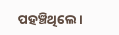ପହଞ୍ଚିଥିଲେ।